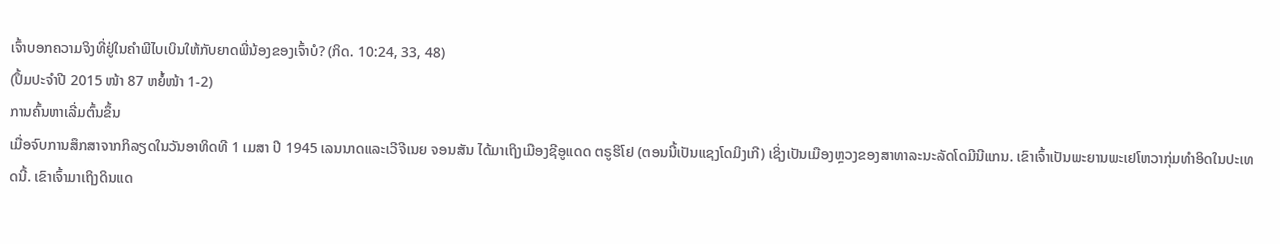ເຈົ້າບອກຄວາມຈິງທີ່ຢູ່ໃນຄຳພີໄບເບິນໃຫ້ກັບຍາດພີ່ນ້ອງຂອງເຈົ້າບໍ? (ກິດ. 10:24, 33, 48)
(ປຶ້ມປະຈຳປີ 2015 ໜ້າ 87 ຫຍໍ້ໜ້າ 1-2)
ການຄົ້ນຫາເລີ່ມຕົ້ນຂຶ້ນ
ເມື່ອຈົບການສຶກສາຈາກກິລຽດໃນວັນອາທິດທີ 1 ເມສາ ປີ 1945 ເລນນາດແລະເວີຈີເນຍ ຈອນສັນ ໄດ້ມາເຖິງເມືອງຊີອູແດດ ຕຣູຮິໂຢ (ຕອນນີ້ເປັນແຊງໂດມິງເກີ) ເຊິ່ງເປັນເມືອງຫຼວງຂອງສາທາລະນະລັດໂດມີນີແກນ. ເຂົາເຈົ້າເປັນພະຍານພະເຢໂຫວາກຸ່ມທຳອິດໃນປະເທດນີ້. ເຂົາເຈົ້າມາເຖິງດິນແດ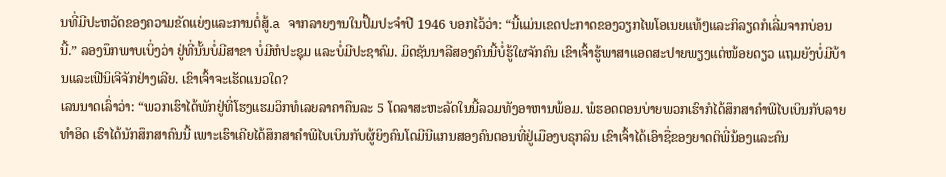ນທີ່ມີປະຫວັດຂອງຄວາມຂັດແຍ່ງແລະການຕໍ່ສູ້.a ຈາກລາຍງານໃນປຶ້ມປະຈຳປີ 1946 ບອກໄວ້ວ່າ: “ນີ້ແມ່ນເຂດປະກາດຂອງວຽກໄພໂອເນຍແທ້ໆແລະກິລຽດກໍເລີ່ມຈາກບ່ອນນີ້.” ລອງນຶກພາບເບິ່ງວ່າ ຢູ່ທີ່ນັ້ນບໍ່ມີສາຂາ ບໍ່ມີຫໍປະຊຸມ ແລະບໍ່ມີປະຊາຄົມ. ມິດຊັນນາລີສອງຄົນນີ້ບໍ່ຮູ້ໃຜຈັກຄົນ ເຂົາເຈົ້າຮູ້ພາສາແອດສະປາຍພຽງແຕ່ໜ້ອຍດຽວ ແຖມຍັງບໍ່ມີບ້ານແລະເຟີນິເຈີຈັກຢ່າງເລີຍ. ເຂົາເຈົ້າຈະເຮັດແນວໃດ?
ເລນນາດເລົ່າວ່າ: “ພວກເຮົາໄດ້ພັກຢູ່ທີ່ໂຮງແຮມວິກທໍເລຍລາຄາຄືນລະ 5 ໂດລາສະຫະລັດໃນນີ້ລວມທັງອາຫານພ້ອມ. ພໍຮອດຕອນບ່າຍພວກເຮົາກໍໄດ້ສຶກສາຄຳພີໄບເບິນກັບລາຍທຳອິດ ເຮົາໄດ້ນັກສຶກສາຄົນນີ້ ເພາະເຮົາເຄີຍໄດ້ສຶກສາຄຳພີໄບເບິນກັບຜູ້ຍິງຄົນໂດມີນີແກນສອງຄົນຕອນທີ່ຢູ່ເມືອງບຣຸກລິນ ເຂົາເຈົ້າໄດ້ເອົາຊື່ຂອງຍາດຕິພີ່ນ້ອງແລະຄົນ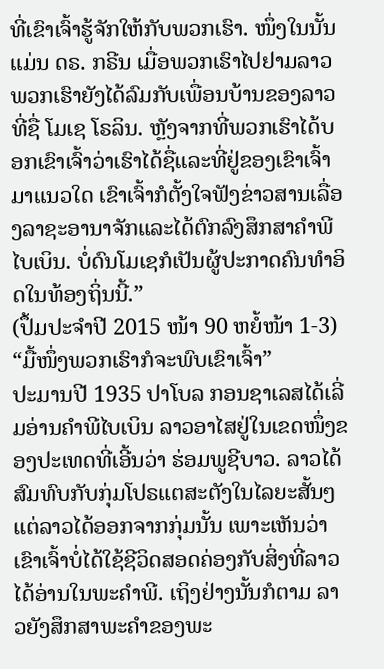ທີ່ເຂົາເຈົ້າຮູ້ຈັກໃຫ້ກັບພວກເຮົາ. ໜຶ່ງໃນນັ້ນແມ່ນ ດຣ. ກຣີນ ເມື່ອພວກເຮົາໄປຢາມລາວ ພວກເຮົາຍັງໄດ້ລົມກັບເພື່ອນບ້ານຂອງລາວທີ່ຊື່ ໂມເຊ ໂຣລິນ. ຫຼັງຈາກທີ່ພວກເຮົາໄດ້ບອກເຂົາເຈົ້າວ່າເຮົາໄດ້ຊື່ແລະທີ່ຢູ່ຂອງເຂົາເຈົ້າມາແນວໃດ ເຂົາເຈົ້າກໍຕັ້ງໃຈຟັງຂ່າວສານເລື່ອງລາຊະອານາຈັກແລະໄດ້ຕົກລົງສຶກສາຄຳພີໄບເບິນ. ບໍ່ດົນໂມເຊກໍເປັນຜູ້ປະກາດຄົນທຳອິດໃນທ້ອງຖິ່ນນີ້.”
(ປຶ້ມປະຈຳປີ 2015 ໜ້າ 90 ຫຍໍ້ໜ້າ 1-3)
“ມື້ໜຶ່ງພວກເຮົາກໍຈະພົບເຂົາເຈົ້າ”
ປະມານປີ 1935 ປາໂບລ ກອນຊາເລສໄດ້ເລີ່ມອ່ານຄຳພີໄບເບິນ ລາວອາໄສຢູ່ໃນເຂດໜຶ່ງຂອງປະເທດທີ່ເອີ້ນວ່າ ຮ່ອມພູຊີບາວ. ລາວໄດ້ສົມທົບກັບກຸ່ມໂປຣແຕສະຕັງໃນໄລຍະສັ້ນໆ ແຕ່ລາວໄດ້ອອກຈາກກຸ່ມນັ້ນ ເພາະເຫັນວ່າເຂົາເຈົ້າບໍ່ໄດ້ໃຊ້ຊີວິດສອດຄ່ອງກັບສິ່ງທີ່ລາວໄດ້ອ່ານໃນພະຄຳພີ. ເຖິງຢ່າງນັ້ນກໍຕາມ ລາວຍັງສຶກສາພະຄຳຂອງພະ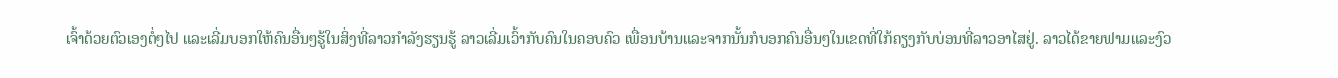ເຈົ້າດ້ວຍຕົວເອງຕໍ່ໆໄປ ແລະເລີ່ມບອກໃຫ້ຄົນອື່ນໆຮູ້ໃນສິ່ງທີ່ລາວກຳລັງຮຽນຮູ້ ລາວເລີ່ມເວົ້າກັບຄົນໃນຄອບຄົວ ເພື່ອນບ້ານແລະຈາກນັ້ນກໍບອກຄົນອື່ນໆໃນເຂດທີ່ໃກ້ຄຽງກັບບ່ອນທີ່ລາວອາໄສຢູ່. ລາວໄດ້ຂາຍຟາມແລະງົວ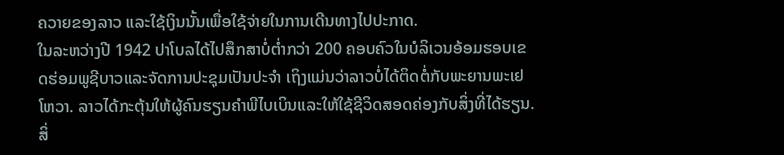ຄວາຍຂອງລາວ ແລະໃຊ້ເງິນນັ້ນເພື່ອໃຊ້ຈ່າຍໃນການເດີນທາງໄປປະກາດ.
ໃນລະຫວ່າງປີ 1942 ປາໂບລໄດ້ໄປສຶກສາບໍ່ຕ່ຳກວ່າ 200 ຄອບຄົວໃນບໍລິເວນອ້ອມຮອບເຂດຮ່ອມພູຊີບາວແລະຈັດການປະຊຸມເປັນປະຈຳ ເຖິງແມ່ນວ່າລາວບໍ່ໄດ້ຕິດຕໍ່ກັບພະຍານພະເຢໂຫວາ. ລາວໄດ້ກະຕຸ້ນໃຫ້ຜູ້ຄົນຮຽນຄຳພີໄບເບິນແລະໃຫ້ໃຊ້ຊີວິດສອດຄ່ອງກັບສິ່ງທີ່ໄດ້ຮຽນ. ສິ່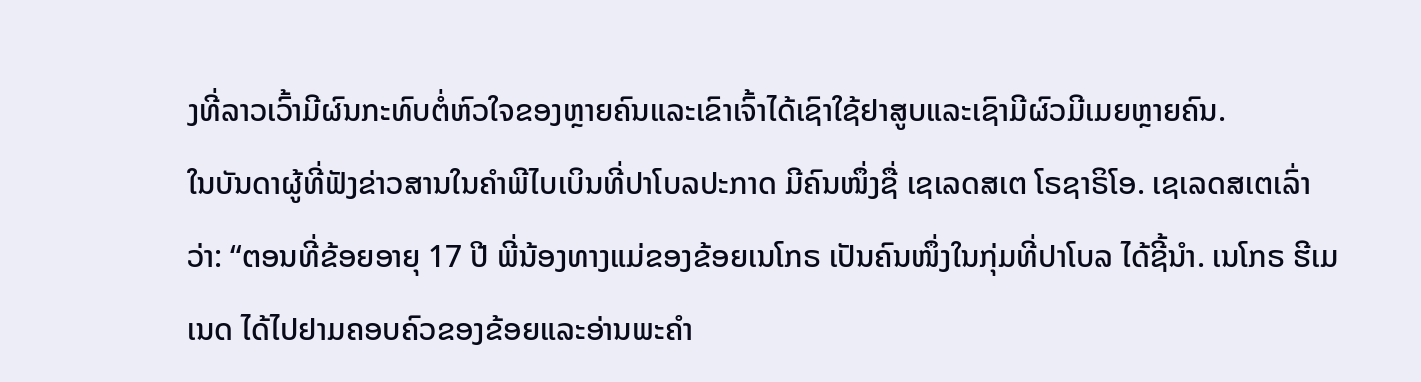ງທີ່ລາວເວົ້າມີຜົນກະທົບຕໍ່ຫົວໃຈຂອງຫຼາຍຄົນແລະເຂົາເຈົ້າໄດ້ເຊົາໃຊ້ຢາສູບແລະເຊົາມີຜົວມີເມຍຫຼາຍຄົນ.
ໃນບັນດາຜູ້ທີ່ຟັງຂ່າວສານໃນຄຳພີໄບເບິນທີ່ປາໂບລປະກາດ ມີຄົນໜຶ່ງຊື່ ເຊເລດສເຕ ໂຣຊາຣິໂອ. ເຊເລດສເຕເລົ່າວ່າ: “ຕອນທີ່ຂ້ອຍອາຍຸ 17 ປີ ພີ່ນ້ອງທາງແມ່ຂອງຂ້ອຍເນໂກຣ ເປັນຄົນໜຶ່ງໃນກຸ່ມທີ່ປາໂບລ ໄດ້ຊີ້ນຳ. ເນໂກຣ ຮີເມເນດ ໄດ້ໄປຢາມຄອບຄົວຂອງຂ້ອຍແລະອ່ານພະຄຳ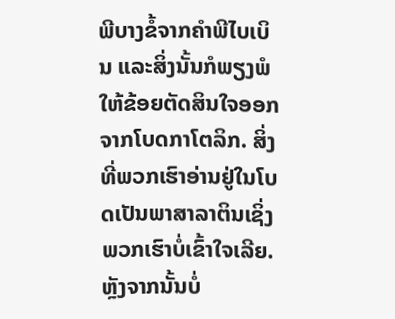ພີບາງຂໍ້ຈາກຄຳພີໄບເບິນ ແລະສິ່ງນັ້ນກໍພຽງພໍໃຫ້ຂ້ອຍຕັດສິນໃຈອອກຈາກໂບດກາໂຕລິກ. ສິ່ງທີ່ພວກເຮົາອ່ານຢູ່ໃນໂບດເປັນພາສາລາຕິນເຊິ່ງພວກເຮົາບໍ່ເຂົ້າໃຈເລີຍ. ຫຼັງຈາກນັ້ນບໍ່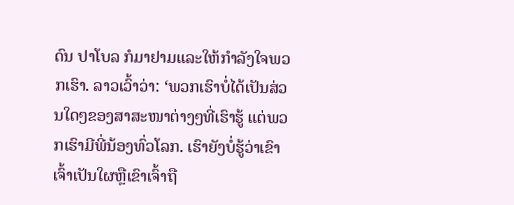ດົນ ປາໂບລ ກໍມາຢາມແລະໃຫ້ກຳລັງໃຈພວກເຮົາ. ລາວເວົ້າວ່າ: ‘ພວກເຮົາບໍ່ໄດ້ເປັນສ່ວນໃດໆຂອງສາສະໜາຕ່າງໆທີ່ເຮົາຮູ້ ແຕ່ພວກເຮົາມີພີ່ນ້ອງທົ່ວໂລກ. ເຮົາຍັງບໍ່ຮູ້ວ່າເຂົາເຈົ້າເປັນໃຜຫຼືເຂົາເຈົ້າຖື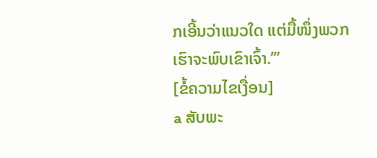ກເອີ້ນວ່າແນວໃດ ແຕ່ມື້ໜຶ່ງພວກເຮົາຈະພົບເຂົາເຈົ້າ.’”
[ຂໍ້ຄວາມໄຂເງື່ອນ]
a ສັບພະ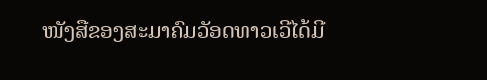ໜັງສືຂອງສະມາຄົມວັອດທາວເວີໄດ້ມີ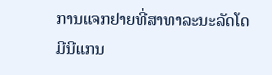ການແຈກຢາຍທີ່ສາທາລະນະລັດໂດມີນີແກນ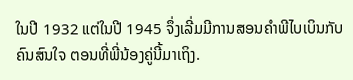ໃນປີ 1932 ແຕ່ໃນປີ 1945 ຈຶ່ງເລີ່ມມີການສອນຄຳພີໄບເບິນກັບຄົນສົນໃຈ ຕອນທີ່ພີ່ນ້ອງຄູ່ນີ້ມາເຖິງ.